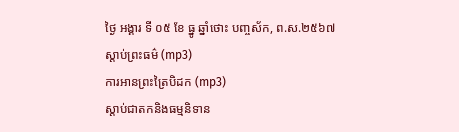ថ្ងៃ អង្គារ ទី ០៥ ខែ ធ្នូ ឆ្នាំថោះ បញ្ចស័ក, ព.ស.២៥៦៧
ស្តាប់ព្រះធម៌ (mp3)
ការអានព្រះត្រៃបិដក (mp3)
ស្តាប់ជាតកនិងធម្មនិទាន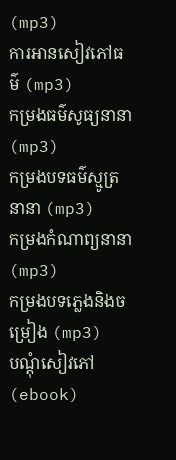(mp3)
ការអានសៀវភៅធម៌ (mp3)
កម្រងធម៌សូធ្យនានា (mp3)
កម្រងបទធម៌ស្មូត្រនានា (mp3)
កម្រងកំណាព្យនានា (mp3)
កម្រងបទភ្លេងនិងចម្រៀង (mp3)
បណ្តុំសៀវភៅ (ebook)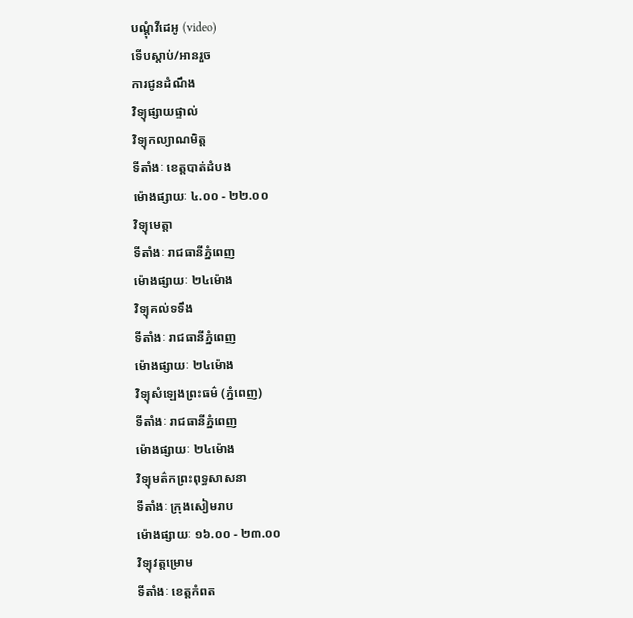បណ្តុំវីដេអូ (video)
ទើបស្តាប់/អានរួច
ការជូនដំណឹង
វិទ្យុផ្សាយផ្ទាល់
វិទ្យុកល្យាណមិត្ត
ទីតាំងៈ ខេត្តបាត់ដំបង
ម៉ោងផ្សាយៈ ៤.០០ - ២២.០០
វិទ្យុមេត្តា
ទីតាំងៈ រាជធានីភ្នំពេញ
ម៉ោងផ្សាយៈ ២៤ម៉ោង
វិទ្យុគល់ទទឹង
ទីតាំងៈ រាជធានីភ្នំពេញ
ម៉ោងផ្សាយៈ ២៤ម៉ោង
វិទ្យុសំឡេងព្រះធម៌ (ភ្នំពេញ)
ទីតាំងៈ រាជធានីភ្នំពេញ
ម៉ោងផ្សាយៈ ២៤ម៉ោង
វិទ្យុមត៌កព្រះពុទ្ធសាសនា
ទីតាំងៈ ក្រុងសៀមរាប
ម៉ោងផ្សាយៈ ១៦.០០ - ២៣.០០
វិទ្យុវត្តម្រោម
ទីតាំងៈ ខេត្តកំពត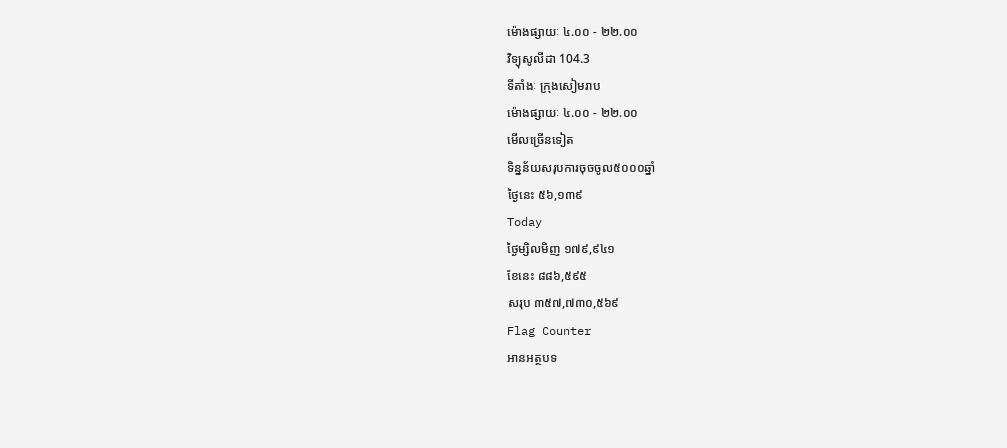ម៉ោងផ្សាយៈ ៤.០០ - ២២.០០
វិទ្យុសូលីដា 104.3
ទីតាំងៈ ក្រុងសៀមរាប
ម៉ោងផ្សាយៈ ៤.០០ - ២២.០០
មើលច្រើនទៀត
ទិន្នន័យសរុបការចុចចូល៥០០០ឆ្នាំ
ថ្ងៃនេះ ៥៦,១៣៩
Today
ថ្ងៃម្សិលមិញ ១៧៩,៩៤១
ខែនេះ ៨៨៦,៥៩៥
សរុប ៣៥៧,៧៣០,៥៦៩
Flag Counter
អានអត្ថបទ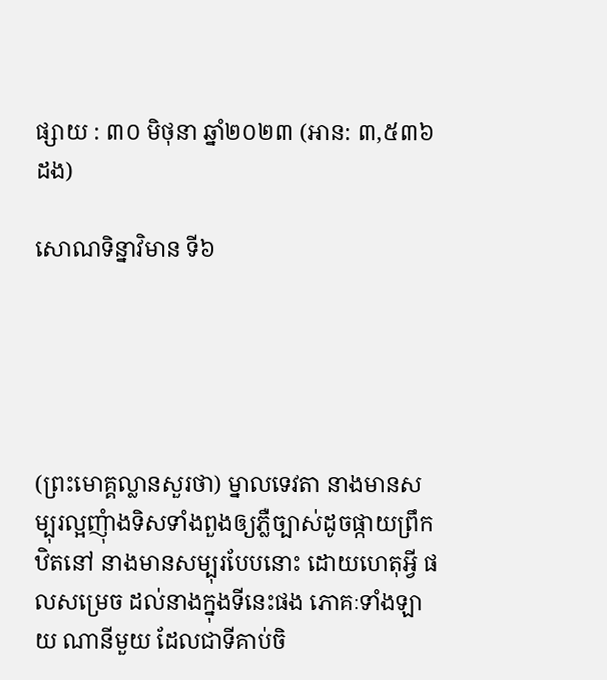ផ្សាយ : ៣០ មិថុនា ឆ្នាំ២០២៣ (អាន: ៣,៥៣៦ ដង)

សោណទិន្នាវិមាន ទី៦





(ព្រះមោគ្គល្លានសួរថា) ម្នាលទេវតា នាងមានសម្បុរល្អញុំាងទិសទាំងពួងឲ្យភ្លឺច្បាស់ដូចផ្កាយព្រឹក ឋិតនៅ នាងមានសម្បុរបែបនោះ ដោយហេតុអី្វ ផលសម្រេច ដល់នាងក្នុងទីនេះផង ភោគៈទាំងឡាយ ណានីមួយ ដែលជាទីគាប់ចិ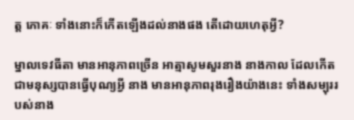ត្ត ភោគៈ ទាំងនោះក៏កើតឡើងដល់នាងផង តើដោយហេតុអី្វ?

ម្នាលទេវធីតា មានអានុភាពច្រើន អាត្មាសូមសួរនាង នាងកាល ដែលកើតជាមនុស្សបានធ្វើបុណ្យអី្វ នាង មានអានុភាពរុងរឿងយ៉ាងនេះ ទាំងសម្បុររបស់នាង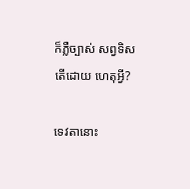ក៏ភ្លឺច្បាស់ សព្វទិស តើដោយ ហេតុអី្វ?

ទេវតានោះ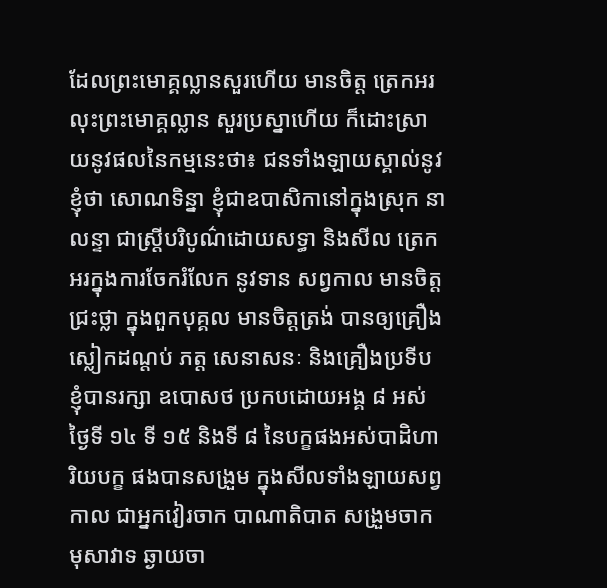ដែលព្រះមោគ្គល្លានសួរហើយ មានចិត្ត ត្រេកអរ លុះព្រះមោគ្គល្លាន សួរប្រស្នាហើយ ក៏ដោះស្រាយនូវផលនៃកម្មនេះថា៖ ជនទាំងឡាយស្គាល់នូវខ្ញុំថា សោណទិន្នា ខ្ញុំជាឧបាសិកានៅក្នុងស្រុក នាលន្ទា ជាស្ត្រីបរិបូណ៌ដោយសទ្ធា និងសីល ត្រេកអរក្នុងការចែករំលែក នូវទាន សព្វកាល មានចិត្តជ្រះថ្លា ក្នុងពួកបុគ្គល មានចិត្តត្រង់ បានឲ្យគ្រឿងស្លៀកដណ្តប់ ភត្ត សេនាសនៈ និងគ្រឿងប្រទីប ខ្ញុំបានរក្សា ឧបោសថ ប្រកបដោយអង្គ ៨ អស់ថ្ងៃទី ១៤ ទី ១៥ និងទី ៨ នៃបក្ខផងអស់បាដិហារិយបក្ខ ផងបានសង្រួម ក្នុងសីលទាំងឡាយសព្វកាល ជាអ្នកវៀរចាក បាណាតិបាត សង្រួមចាក មុសាវាទ ឆ្ងាយចា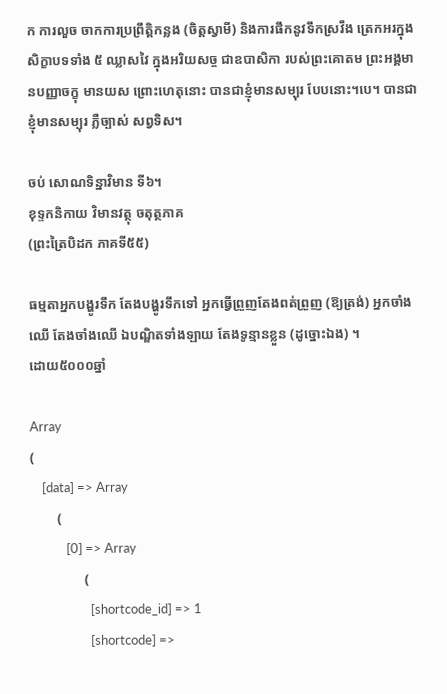ក ការលួច ចាកការប្រព្រឹត្តិកន្លង (ចិត្តស្វាមី) និងការផឹកនូវទឹកស្រវឹង ត្រេកអរក្នុងសិក្ខាបទទាំង ៥ ឈ្លាសវៃ ក្នុងអរិយសច្ច ជាឧបាសិកា របស់ព្រះគោតម ព្រះអង្គមានបញ្ញាចក្ខុ មានយស ព្រោះហេតុនោះ បានជាខ្ញុំមានសម្បុរ បែបនោះ។បេ។ បានជាខ្ញុំមានសម្បុរ ភ្លឺច្បាស់ សព្វទិស។

ចប់ សោណទិន្នាវិមាន ទី៦។
ខុទ្ទកនិកាយ វិមានវត្ថុ ចតុត្ថភាគ
(ព្រះត្រៃបិដក ភាគទី៥៥)

ធម្មតាអ្នកបង្ហូរទឹក តែងបង្ហូរទឹកទៅ អ្នកធើ្វព្រួញតែងពត់ព្រួញ (ឱ្យត្រង់) អ្នកចាំងឈើ តែងចាំងឈើ ឯបណ្ឌិតទាំងឡាយ តែងទូន្មានខ្លួន (ដូច្នោះឯង) ។
ដោយ៥០០០ឆ្នាំ

Array
(
    [data] => Array
        (
            [0] => Array
                (
                    [shortcode_id] => 1
                    [shortcode] =>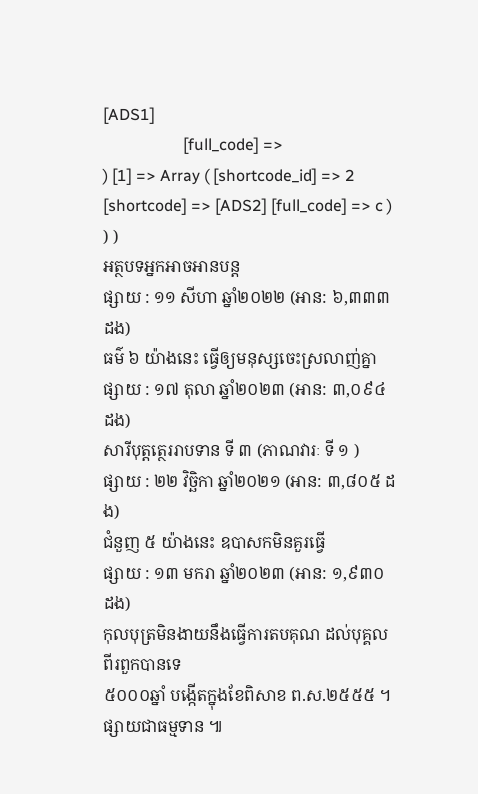[ADS1]
                    [full_code] =>
) [1] => Array ( [shortcode_id] => 2 [shortcode] => [ADS2] [full_code] => c ) ) )
អត្ថបទអ្នកអាចអានបន្ត
ផ្សាយ : ១១ សីហា ឆ្នាំ២០២២ (អាន: ៦,៣៣៣ ដង)
ធម៌ ៦ យ៉ាងនេះ ធ្វើឲ្យមនុស្សចេះស្រលាញ់គ្នា
ផ្សាយ : ១៧ តុលា ឆ្នាំ២០២៣ (អាន: ៣,០៩៤ ដង)
សារីបុត្តត្ថេររាបទាន ទី ៣ (ភាណវារៈ ទី ១ )
ផ្សាយ : ២២ វិច្ឆិកា ឆ្នាំ២០២១ (អាន: ៣,៨០៥ ដង)
ជំនួញ ៥ យ៉ាងនេះ ឧបាសកមិនគួរធ្វើ
ផ្សាយ : ១៣ មករា ឆ្នាំ២០២៣ (អាន: ១,៩៣០ ដង)
កុលបុត្រមិនងាយនឹងធ្វើការតបគុណ ដល់បុគ្គលពីរពួកបានទេ
៥០០០ឆ្នាំ បង្កើតក្នុងខែពិសាខ ព.ស.២៥៥៥ ។ ផ្សាយជាធម្មទាន ៕